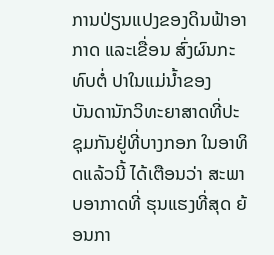ການປ່ຽນແປງຂອງດິນຟ້າອາກາດ ແລະເຂື່ອນ ສົ່ງຜົນກະທົບຕໍ່ ປາໃນແມ່ນໍ້າຂອງ
ບັນດານັກວິທະຍາສາດທີ່ປະຊຸມກັນຢູ່ທີ່ບາງກອກ ໃນອາທິດແລ້ວນີ້ ໄດ້ເຕືອນວ່າ ສະພາບອາກາດທີ່ ຮຸນແຮງທີ່ສຸດ ຍ້ອນກາ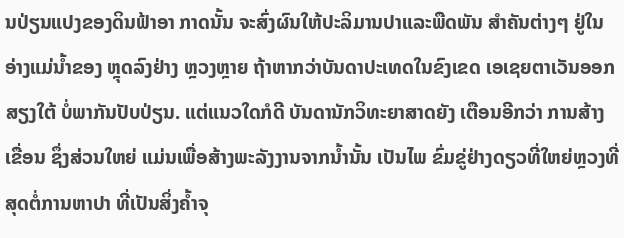ນປ່ຽນແປງຂອງດິນຟ້າອາ ກາດນັ້ນ ຈະສົ່ງຜົນໃຫ້ປະລິມານປາແລະພືດພັນ ສໍາຄັນຕ່າງໆ ຢູ່ໃນອ່າງແມ່ນໍ້າຂອງ ຫຼຸດລົງຢ່າງ ຫຼວງຫຼາຍ ຖ້າຫາກວ່າບັນດາປະເທດໃນຂົງເຂດ ເອເຊຍຕາເວັນອອກສຽງໃຕ້ ບໍ່ພາກັນປັບປ່ຽນ. ແຕ່ແນວໃດກໍດີ ບັນດານັກວິທະຍາສາດຍັງ ເຕືອນອີກວ່າ ການສ້າງເຂື່ອນ ຊຶ່ງສ່ວນໃຫຍ່ ແມ່ນເພື່ອສ້າງພະລັງງານຈາກນໍ້ານັ້ນ ເປັນໄພ ຂົ່ມຂູ່ຢ່າງດຽວທີ່ໃຫຍ່ຫຼວງທີ່ສຸດຕໍ່ການຫາປາ ທີ່ເປັນສິ່ງຄໍ້າຈຸ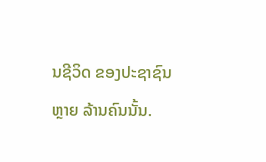ນຊີວິດ ຂອງປະຊາຊົນຫຼາຍ ລ້ານຄົນນັ້ນ.